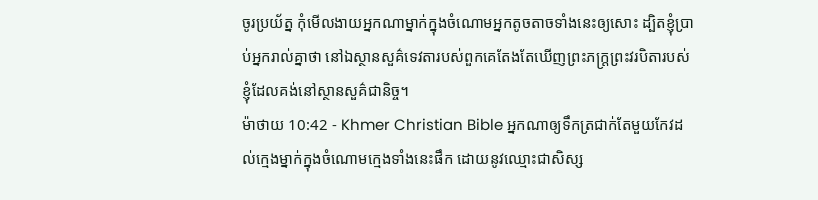ចូរប្រយ័ត្ន កុំមើលងាយអ្នកណាម្នាក់ក្នុងចំណោមអ្នកតូចតាចទាំងនេះឲ្យសោះ ដ្បិតខ្ញុំប្រាប់អ្នករាល់គ្នាថា នៅឯស្ថានសួគ៌ទេវតារបស់ពួកគេតែងតែឃើញព្រះភក្ដ្រព្រះវរបិតារបស់ខ្ញុំដែលគង់នៅស្ថានសួគ៌ជានិច្ច។
ម៉ាថាយ 10:42 - Khmer Christian Bible អ្នកណាឲ្យទឹកត្រជាក់តែមួយកែវដល់ក្មេងម្នាក់ក្នុងចំណោមក្មេងទាំងនេះផឹក ដោយនូវឈ្មោះជាសិស្ស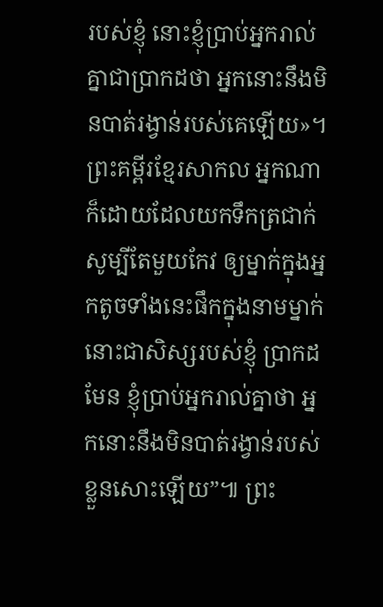របស់ខ្ញុំ នោះខ្ញុំប្រាប់អ្នករាល់គ្នាជាប្រាកដថា អ្នកនោះនឹងមិនបាត់រង្វាន់របស់គេឡើយ»។ ព្រះគម្ពីរខ្មែរសាកល អ្នកណាក៏ដោយដែលយកទឹកត្រជាក់សូម្បីតែមួយកែវ ឲ្យម្នាក់ក្នុងអ្នកតូចទាំងនេះផឹកក្នុងនាមម្នាក់នោះជាសិស្សរបស់ខ្ញុំ ប្រាកដមែន ខ្ញុំប្រាប់អ្នករាល់គ្នាថា អ្នកនោះនឹងមិនបាត់រង្វាន់របស់ខ្លួនសោះឡើយ”៕ ព្រះ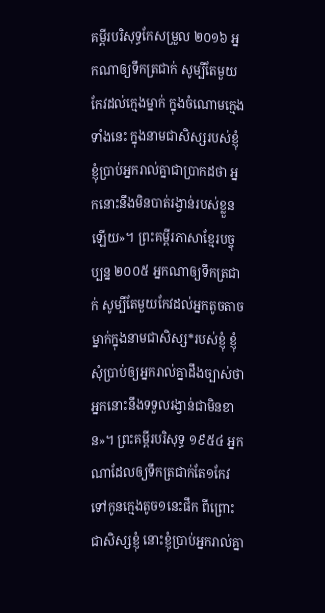គម្ពីរបរិសុទ្ធកែសម្រួល ២០១៦ អ្នកណាឲ្យទឹកត្រជាក់ សូម្បីតែមួយកែវដល់ក្មេងម្នាក់ ក្នុងចំណោមក្មេងទាំងនេះ ក្នុងនាមជាសិស្សរបស់ខ្ញុំ ខ្ញុំប្រាប់អ្នករាល់គ្នាជាប្រាកដថា អ្នកនោះនឹងមិនបាត់រង្វាន់របស់ខ្លួនឡើយ»។ ព្រះគម្ពីរភាសាខ្មែរបច្ចុប្បន្ន ២០០៥ អ្នកណាឲ្យទឹកត្រជាក់ សូម្បីតែមួយកែវដល់អ្នកតូចតាចម្នាក់ក្នុងនាមជាសិស្ស*របស់ខ្ញុំ ខ្ញុំសុំប្រាប់ឲ្យអ្នករាល់គ្នាដឹងច្បាស់ថា អ្នកនោះនឹងទទួលរង្វាន់ជាមិនខាន»។ ព្រះគម្ពីរបរិសុទ្ធ ១៩៥៤ អ្នកណាដែលឲ្យទឹកត្រជាក់តែ១កែវ ទៅកូនក្មេងតូច១នេះផឹក ពីព្រោះជាសិស្សខ្ញុំ នោះខ្ញុំប្រាប់អ្នករាល់គ្នា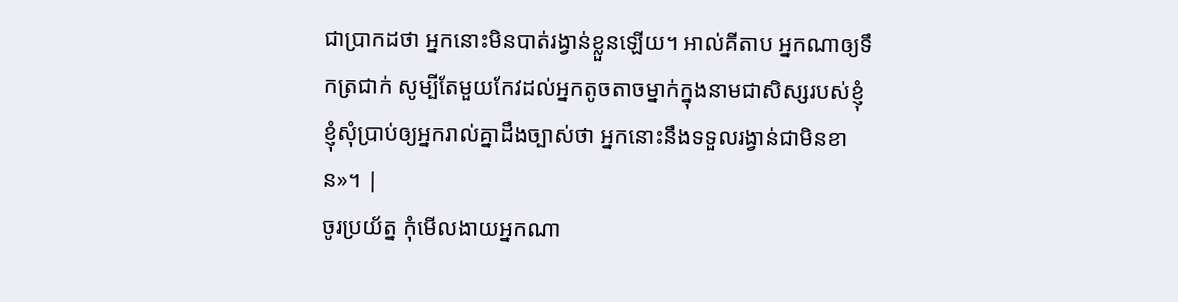ជាប្រាកដថា អ្នកនោះមិនបាត់រង្វាន់ខ្លួនឡើយ។ អាល់គីតាប អ្នកណាឲ្យទឹកត្រជាក់ សូម្បីតែមួយកែវដល់អ្នកតូចតាចម្នាក់ក្នុងនាមជាសិស្សរបស់ខ្ញុំ ខ្ញុំសុំប្រាប់ឲ្យអ្នករាល់គ្នាដឹងច្បាស់ថា អ្នកនោះនឹងទទួលរង្វាន់ជាមិនខាន»។ |
ចូរប្រយ័ត្ន កុំមើលងាយអ្នកណា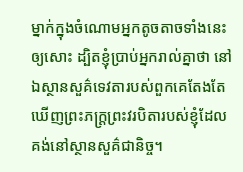ម្នាក់ក្នុងចំណោមអ្នកតូចតាចទាំងនេះឲ្យសោះ ដ្បិតខ្ញុំប្រាប់អ្នករាល់គ្នាថា នៅឯស្ថានសួគ៌ទេវតារបស់ពួកគេតែងតែឃើញព្រះភក្ដ្រព្រះវរបិតារបស់ខ្ញុំដែលគង់នៅស្ថានសួគ៌ជានិច្ច។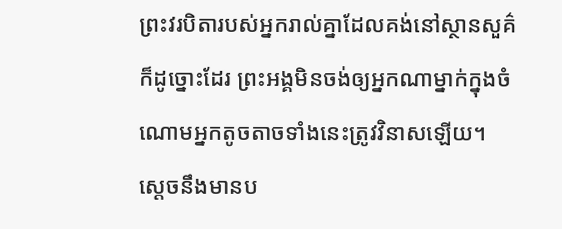ព្រះវរបិតារបស់អ្នករាល់គ្នាដែលគង់នៅស្ថានសួគ៌ ក៏ដូច្នោះដែរ ព្រះអង្គមិនចង់ឲ្យអ្នកណាម្នាក់ក្នុងចំណោមអ្នកតូចតាចទាំងនេះត្រូវវិនាសឡើយ។
ស្ដេចនឹងមានប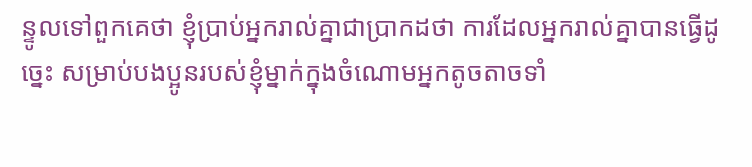ន្ទូលទៅពួកគេថា ខ្ញុំប្រាប់អ្នករាល់គ្នាជាប្រាកដថា ការដែលអ្នករាល់គ្នាបានធ្វើដូច្នេះ សម្រាប់បងប្អូនរបស់ខ្ញុំម្នាក់ក្នុងចំណោមអ្នកតូចតាចទាំ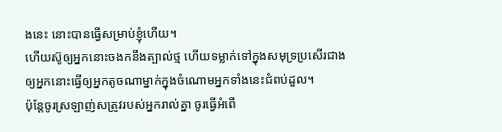ងនេះ នោះបានធ្វើសម្រាប់ខ្ញុំហើយ។
ហើយស៊ូឲ្យអ្នកនោះចងកនឹងត្បាល់ថ្ម ហើយទម្លាក់ទៅក្នុងសមុទ្រប្រសើរជាងឲ្យអ្នកនោះធ្វើឲ្យអ្នកតូចណាម្នាក់ក្នុងចំណោមអ្នកទាំងនេះជំពប់ដួល។
ប៉ុន្ដែចូរស្រឡាញ់សត្រូវរបស់អ្នករាល់គ្នា ចូរធ្វើអំពើ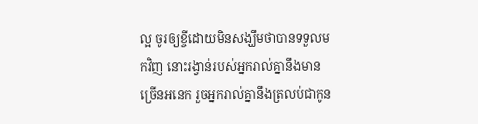ល្អ ចូរឲ្យខ្ចីដោយមិនសង្ឃឹមថាបានទទួលមកវិញ នោះរង្វាន់របស់អ្នករាល់គ្នានឹងមានច្រើនអនេក រួចអ្នករាល់គ្នានឹងត្រលប់ជាកូន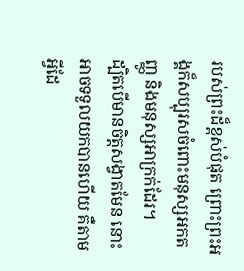របស់ព្រះដ៏ខ្ពស់បំផុត ព្រោះព្រះអង្គក៏សប្បុរសចំពោះមនុស្សអកតញ្ញូ និងមនុស្សអាក្រក់ដែរ។
ដ្បិតបើមានចិត្តសង្វាតមែន នោះអាចទទួលយកបានហើយ គឺតាមអ្វីដែ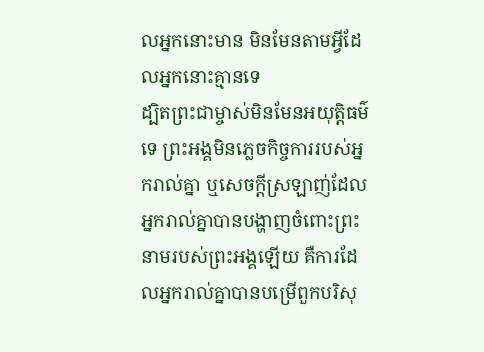លអ្នកនោះមាន មិនមែនតាមអ្វីដែលអ្នកនោះគ្មានទេ
ដ្បិតព្រះជាម្ចាស់មិនមែនអយុត្តិធម៌ទេ ព្រះអង្គមិនភ្លេចកិច្ចការរបស់អ្នករាល់គ្នា ឬសេចក្ដីស្រឡាញ់ដែលអ្នករាល់គ្នាបានបង្ហាញចំពោះព្រះនាមរបស់ព្រះអង្គឡើយ គឺការដែលអ្នករាល់គ្នាបានបម្រើពួកបរិសុ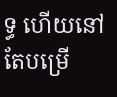ទ្ធ ហើយនៅតែបម្រើ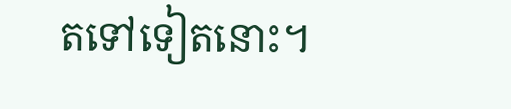តទៅទៀតនោះ។